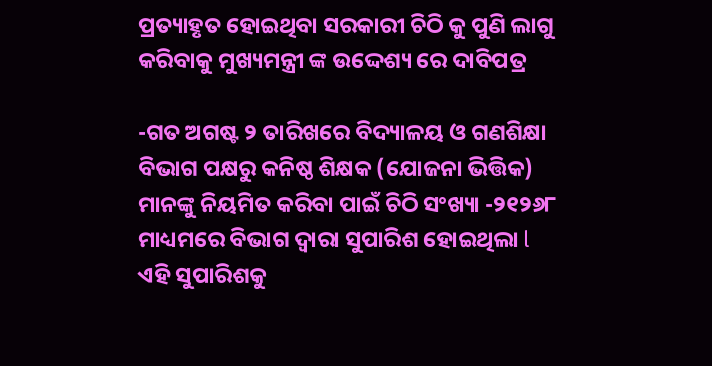ପ୍ରତ୍ୟାହୃତ ହୋଇଥିବା ସରକାରୀ ଚିଠି କୁ ପୁଣି ଲାଗୁ କରିବାକୁ ମୁଖ୍ୟମନ୍ତ୍ରୀ ଙ୍କ ଉଦ୍ଦେଶ୍ୟ ରେ ଦାବିପତ୍ର

-ଗତ ଅଗଷ୍ଟ ୨ ତାରିଖରେ ବିଦ୍ୟାଳୟ ଓ ଗଣଶିକ୍ଷା ବିଭାଗ ପକ୍ଷରୁ କନିଷ୍ଠ ଶିକ୍ଷକ (ଯୋଜନା ଭିତ୍ତିକ) ମାନଙ୍କୁ ନିୟମିତ କରିବା ପାଇଁ ଚିଠି ସଂଖ୍ୟା -୨୧୨୬୮ ମାଧ୍ୟମରେ ବିଭାଗ ଦ୍ଵାରା ସୁପାରିଶ ହୋଇଥିଲା l ଏହି ସୁପାରିଶକୁ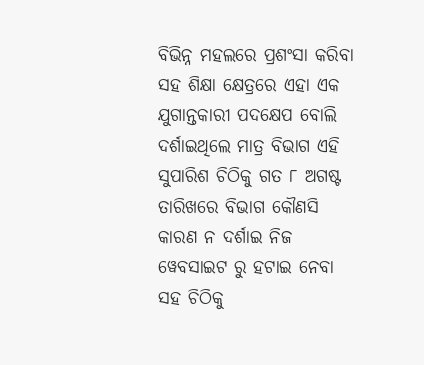ବିଭିନ୍ନ ମହଲରେ ପ୍ରଶଂସା କରିବା ସହ ଶିକ୍ଷା କ୍ଷେତ୍ରରେ ଏହା ଏକ ଯୁଗାନ୍ତକାରୀ ପଦକ୍ଷେପ ବୋଲି ଦର୍ଶାଇଥିଲେ ମାତ୍ର ବିଭାଗ ଏହି ସୁପାରିଶ ଚିଠିକୁ ଗତ ୮ ଅଗଷ୍ଟ ତାରିଖରେ ବିଭାଗ କୌଣସି କାରଣ ନ ଦର୍ଶାଇ ନିଜ ୱେବସାଇଟ ରୁ ହଟାଇ ନେବା ସହ ଚିଠିକୁ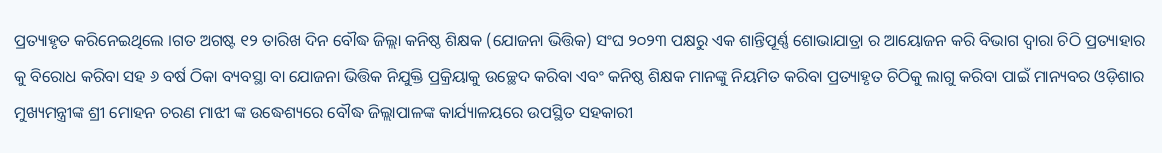ପ୍ରତ୍ୟାହୃତ କରିନେଇଥିଲେ ।ଗତ ଅଗଷ୍ଟ ୧୨ ତାରିଖ ଦିନ ବୌଦ୍ଧ ଜିଲ୍ଲା କନିଷ୍ଠ ଶିକ୍ଷକ (ଯୋଜନା ଭିତ୍ତିକ) ସଂଘ ୨୦୨୩ ପକ୍ଷରୁ ଏକ ଶାନ୍ତିପୂର୍ଣ୍ଣ ଶୋଭାଯାତ୍ରା ର ଆୟୋଜନ କରି ବିଭାଗ ଦ୍ଵାରା ଚିଠି ପ୍ରତ୍ୟାହାର କୁ ବିରୋଧ କରିବା ସହ ୬ ବର୍ଷ ଠିକା ବ୍ୟବସ୍ଥା ବା ଯୋଜନା ଭିତ୍ତିକ ନିଯୁକ୍ତି ପ୍ରକ୍ରିୟାକୁ ଉଚ୍ଛେଦ କରିବା ଏବଂ କନିଷ୍ଠ ଶିକ୍ଷକ ମାନଙ୍କୁ ନିୟମିତ କରିବା ପ୍ରତ୍ୟାହୃତ ଚିଠିକୁ ଲାଗୁ କରିବା ପାଇଁ ମାନ୍ୟବର ଓଡ଼ିଶାର ମୁଖ୍ୟମନ୍ତ୍ରୀଙ୍କ ଶ୍ରୀ ମୋହନ ଚରଣ ମାଝୀ ଙ୍କ ଉଦ୍ଧେଶ୍ୟରେ ବୌଦ୍ଧ ଜିଲ୍ଲାପାଳଙ୍କ କାର୍ଯ୍ୟାଳୟରେ ଉପସ୍ଥିତ ସହକାରୀ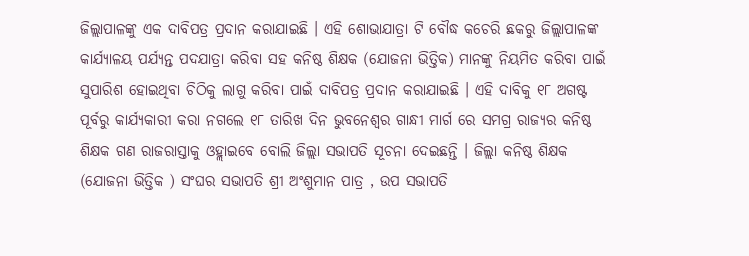ଜିଲ୍ଲାପାଳଙ୍କୁ ଏକ ଦାବିପତ୍ର ପ୍ରଦାନ କରାଯାଇଛି । ଏହି ଶୋଭାଯାତ୍ରା ଟି ବୌଦ୍ଧ କଚେରି ଛକରୁ ଜିଲ୍ଲାପାଳଙ୍କ କାର୍ଯ୍ୟାଳୟ ପର୍ଯ୍ୟନ୍ତ ପଦଯାତ୍ରା କରିବା ସହ କନିଷ୍ଠ ଶିକ୍ଷକ (ଯୋଜନା ଭିତ୍ତିକ) ମାନଙ୍କୁ ନିୟମିତ କରିବା ପାଇଁ ସୁପାରିଶ ହୋଇଥିବା ଚିଠିକୁ ଲାଗୁ କରିବା ପାଇଁ ଦାବିପତ୍ର ପ୍ରଦାନ କରାଯାଇଛି । ଏହି ଦାବିକୁ ୧୮ ଅଗଷ୍ଟ ପୂର୍ବରୁ କାର୍ଯ୍ୟକାରୀ କରା ନଗଲେ ୧୮ ତାରିଖ ଦିନ ଭୁବନେଶ୍ୱର ଗାନ୍ଧୀ ମାର୍ଗ ରେ ସମଗ୍ର ରାଜ୍ୟର କନିଷ୍ଠ ଶିକ୍ଷକ ଗଣ ରାଜରାସ୍ତାକୁ ଓହ୍ଲାଇବେ ବୋଲି ଜିଲ୍ଲା ସଭାପତି ସୂଚନା ଦେଇଛନ୍ତି । ଜିଲ୍ଲା କନିଷ୍ଠ ଶିକ୍ଷକ (ଯୋଜନା ଭିତ୍ତିକ ) ସଂଘର ସଭାପତି ଶ୍ରୀ ଅଂଶୁମାନ ପାତ୍ର , ଉପ ସଭାପତି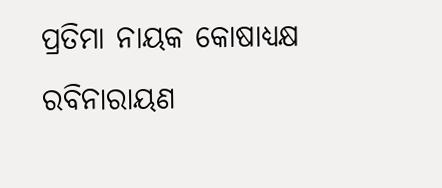ପ୍ରତିମା ନାୟକ କୋଷାଧ୍ୟକ୍ଷ ରବିନାରାୟଣ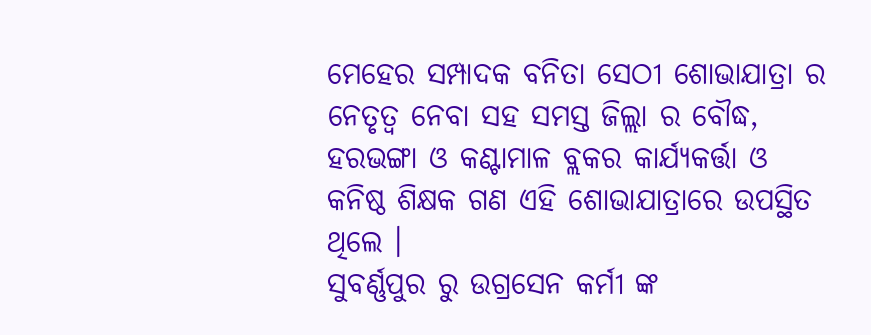ମେହେର ସମ୍ପାଦକ ବନିତା ସେଠୀ ଶୋଭାଯାତ୍ରା ର ନେତୃତ୍ୱ ନେବା ସହ ସମସ୍ତ ଜିଲ୍ଲା ର ବୌଦ୍ଧ, ହରଭଙ୍ଗା ଓ କଣ୍ଟାମାଳ ବ୍ଲକର କାର୍ଯ୍ୟକର୍ତ୍ତା ଓ କନିଷ୍ଠ ଶିକ୍ଷକ ଗଣ ଏହି ଶୋଭାଯାତ୍ରାରେ ଉପସ୍ଥିତ ଥିଲେ ।
ସୁବର୍ଣ୍ଣପୁର ରୁ ଉଗ୍ରସେନ କର୍ମୀ ଙ୍କ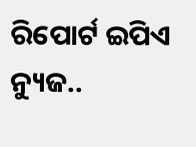ରିପୋର୍ଟ ଇପିଏ ନ୍ୟୁଜ..